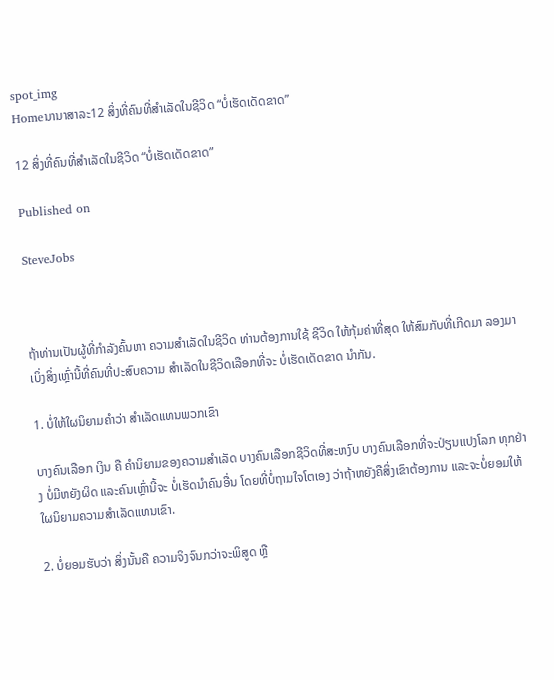spot_img
Homeນານາສາລະ12 ສິ່ງທີ່ຄົນທີ່ສຳເລັດໃນຊີວິດ “ບໍ່ເຮັດເດັດຂາດ”

12 ສິ່ງທີ່ຄົນທີ່ສຳເລັດໃນຊີວິດ “ບໍ່ເຮັດເດັດຂາດ”

Published on

SteveJobs



ຖ້າທ່ານເປັນຜູ້ທີ່ກຳລັງຄົ້ນຫາ ຄວາມສຳເລັດໃນຊີວິດ ທ່ານຕ້ອງການໃຊ້ ຊີວິດ ໃຫ້ກຸ້ມຄ່າທີ່ສຸດ ໃຫ້ສົມກັບທີ່ເກີດມາ ລອງມາເບິ່ງສິ່ງເຫຼົ່ານີ້ທີ່ຄົນທີ່ປະສົບຄວາມ ສຳເລັດໃນຊີວິດເລືອກທີ່ຈະ ບໍ່ເຮັດເດັດຂາດ ນຳກັນ.

1. ບໍ່ໃຫ້ໃຜນິຍາມຄຳວ່າ ສຳເລັດແທນພວກເຂົາ

ບາງຄົນເລືອກ ເງິນ ຄື ຄຳນິຍາມຂອງຄວາມສຳເລັດ ບາງຄົນເລືອກຊີວິດທີ່ສະຫງົບ ບາງຄົນເລືອກທີ່ຈະປ່ຽນແປງໂລກ ທຸກຢ່າງ ບໍ່ມີຫຍັງຜິດ ແລະຄົນເຫຼົ່ານີ້ຈະ ບໍ່ເຮັດນຳຄົນອື່ນ ໂດຍທີ່ບໍ່ຖາມໃຈໂຕເອງ ວ່າຖ້າຫຍັງຄືສິ່ງເຂົາຕ້ອງການ ແລະຈະບໍ່ຍອມໃຫ້ໃຜນິຍາມຄວາມສຳເລັດແທນເຂົາ.

2. ບໍ່ຍອມຮັບວ່າ ສິ່ງນັ້ນຄື ຄວາມຈິງຈົນກວ່າຈະພິສູດ ຫຼື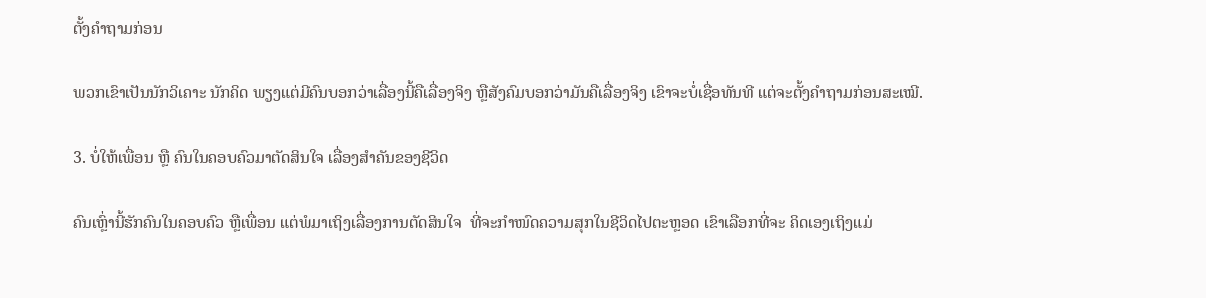ຕັ້ງຄຳຖາມກ່ອນ

ພວກເຂົາເປັນນັກວິເຄາະ ນັກຄິດ ພຽງແຕ່ມີຄົນບອກວ່າເລື່ອງນີ້ຄືເລື່ອງຈິງ ຫຼືສັງຄົມບອກວ່າມັນຄືເລື່ອງຈິງ ເຂົາຈະບໍ່ເຊື່ອທັນທີ ແຕ່ຈະຕັ້ງຄຳຖາມກ່ອນສະເໝີ.

3. ບໍ່ໃຫ້ເພື່ອນ ຫຼື ຄົນໃນຄອບຄົວມາຕັດສິນໃຈ ເລື່ອງສຳຄັນຂອງຊີວິດ

ຄົນເຫຼົ່ານີ້ຮັກຄົນໃນຄອບຄົວ ຫຼືເພື່ອນ ແຕ່ພໍມາເຖິງເລື່ອງການຕັດສິນໃຈ  ທີ່ຈະກຳໜົດຄວາມສຸກໃນຊີວິດໄປຕະຫຼອດ ເຂົາເລືອກທີ່ຈະ ຄິດເອງເຖິງແມ່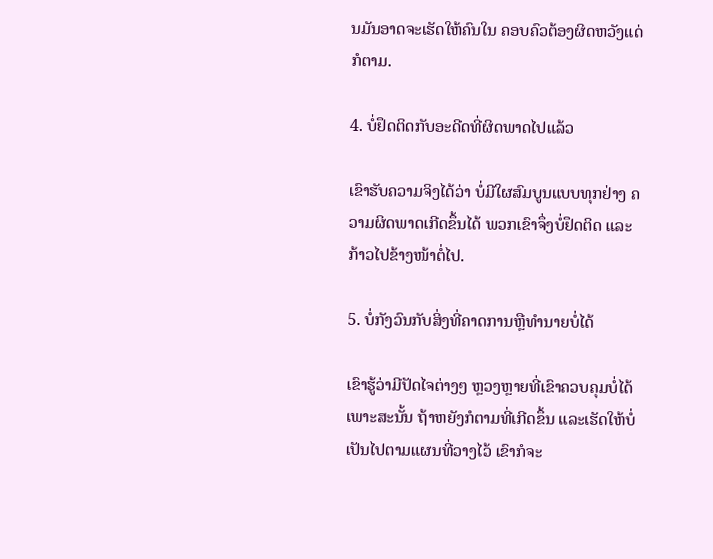ນມັນອາດຈະເຮັດໃຫ້ຄົນໃນ ຄອບຄົວຕ້ອງຜິດຫວັງແດ່ກໍຕາມ.

4. ບໍ່ຢຶດຕິດກັບອະດີດທີ່ຜິດພາດໄປແລ້ວ

ເຂົາຮັບຄວາມຈິງໄດ້ວ່າ ບໍ່ມີໃຜສົມບູນແບບທຸກຢ່າງ ຄວາມຜິດພາດເກີດຂຶ້ນໄດ້ ພວກເຂົາຈຶ່ງບໍ່ຢຶດຕິດ ແລະກ້າວໄປຂ້າງໜ້າຕໍ່ໄປ.

5. ບໍ່ກັງວົນກັບສິ່ງທີ່ຄາດການຫຼືທຳນາຍບໍ່ໄດ້

ເຂົາຮູ້ວ່າມີປັດໄຈຕ່າງໆ ຫຼວງຫຼາຍທີ່ເຂົາຄວບຄຸມບໍ່ໄດ້ ເພາະສະນັ້ນ ຖ້າຫຍັງກໍຕາມທີ່ເກີດຂຶ້ນ ແລະເຮັດໃຫ້ບໍ່ເປັນໄປຕາມແຜນທີ່ວາງໄວ້ ເຂົາກໍຈະ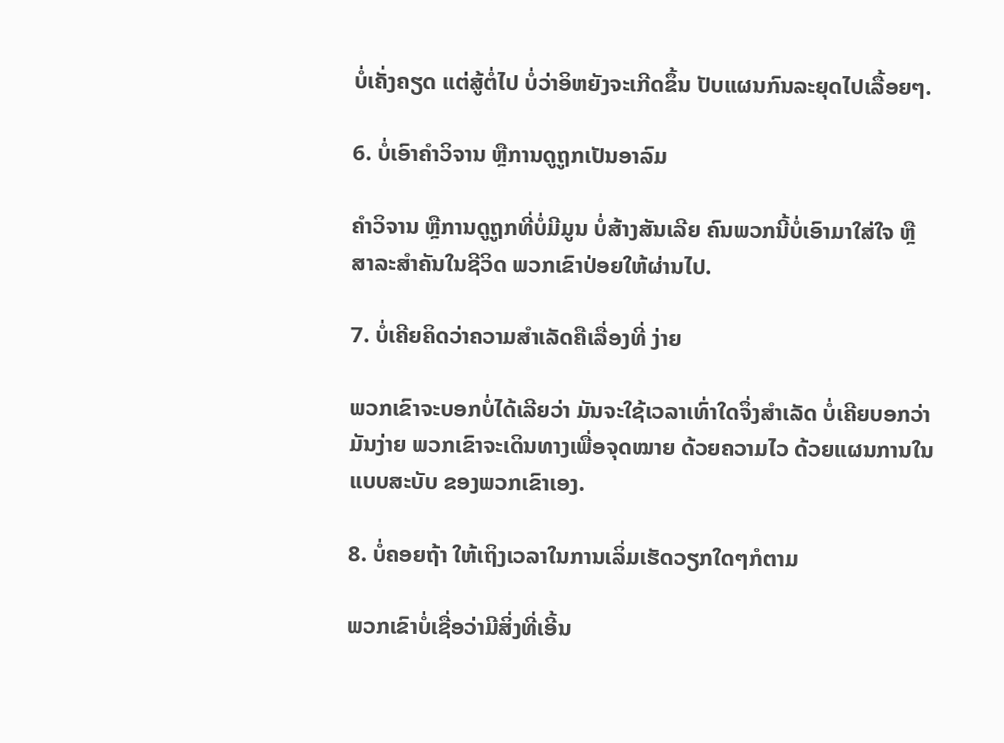ບໍ່ເຄັ່ງຄຽດ ແຕ່ສູ້ຕໍ່ໄປ ບໍ່ວ່າອິຫຍັງຈະເກີດຂຶ້ນ ປັບແຜນກົນລະຍຸດໄປເລື້ອຍໆ.

6. ບໍ່ເອົາຄຳວິຈານ ຫຼືການດູຖູກເປັນອາລົມ

ຄຳວິຈານ ຫຼືການດູຖູກທີ່ບໍ່ມີມູນ ບໍ່ສ້າງສັນເລີຍ ຄົນພວກນີ້ບໍ່ເອົາມາໃສ່ໃຈ ຫຼືສາລະສຳຄັນໃນຊີວິດ ພວກເຂົາປ່ອຍໃຫ້ຜ່ານໄປ.

7. ບໍ່ເຄີຍຄິດວ່າຄວາມສຳເລັດຄືເລື່ອງທີ່ ງ່າຍ

ພວກເຂົາຈະບອກບໍ່ໄດ້ເລີຍວ່າ ມັນຈະໃຊ້ເວລາເທົ່າໃດຈຶ່ງສຳເລັດ ບໍ່ເຄີຍບອກວ່າມັນງ່າຍ ພວກເຂົາຈະເດິນທາງເພື່ອຈຸດໝາຍ ດ້ວຍຄວາມໄວ ດ້ວຍແຜນການໃນແບບສະບັບ ຂອງພວກເຂົາເອງ.

8. ບໍ່ຄອຍຖ້າ ໃຫ້ເຖິງເວລາໃນການເລິ່ມເຮັດວຽກໃດໆກໍຕາມ

ພວກເຂົາບໍ່ເຊື່ອວ່າມີສິ່ງທີ່ເອີ້ນ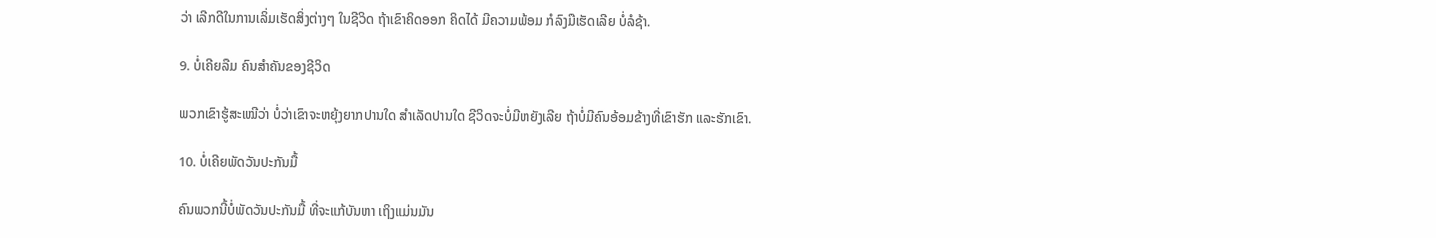ວ່າ ເລີກດີໃນການເລິ່ມເຮັດສິ່ງຕ່າງໆ ໃນຊີວິດ ຖ້າເຂົາຄິດອອກ ຄິດໄດ້ ມີຄວາມພ້ອມ ກໍລົງມືເຮັດເລີຍ ບໍ່ລໍຊ້າ.

9. ບໍ່ເຄີຍລືມ ຄົນສຳຄັນຂອງຊີວິດ

ພວກເຂົາຮູ້ສະເໝີວ່າ ບໍ່ວ່າເຂົາຈະຫຍຸ້ງຍາກປານໃດ ສຳເລັດປານໃດ ຊີວິດຈະບໍ່ມີຫຍັງເລີຍ ຖ້າບໍ່ມີຄົນອ້ອມຂ້າງທີ່ເຂົາຮັກ ແລະຮັກເຂົາ.

10. ບໍ່ເຄີຍພັດວັນປະກັນມື້

ຄົນພວກນີ້ບໍ່ພັດວັນປະກັນມື້ ທີ່ຈະແກ້ບັນຫາ ເຖິງແມ່ນມັນ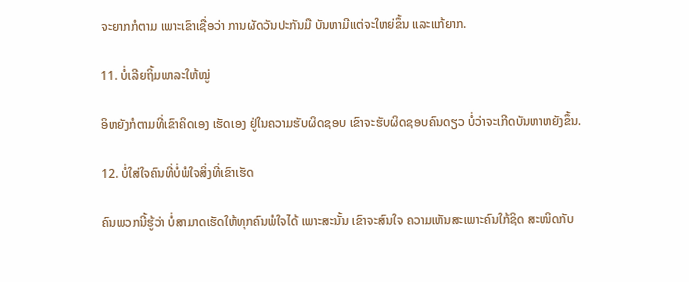ຈະຍາກກໍຕາມ ເພາະເຂົາເຊື່ອວ່າ ການຜັດວັນປະກັນມື ບັນຫາມີແຕ່ຈະໃຫຍ່ຂຶ້ນ ແລະແກ້ຍາກ.

11. ບໍ່ເລີຍຖິ້ມພາລະໃຫ້ໝູ່

ອິຫຍັງກໍຕາມທີ່ເຂົາຄິດເອງ ເຮັດເອງ ຢູ່ໃນຄວາມຮັບຜິດຊອບ ເຂົາຈະຮັບຜິດຊອບຄົນດຽວ ບໍ່ວ່າຈະເກີດບັນຫາຫຍັງຂຶ້ນ.

12. ບໍ່ໃສ່ໃຈຄົນທີ່ບໍ່ພໍໃຈສິ່ງທີ່ເຂົາເຮັດ

ຄົນພວກນີ້ຮູ້ວ່າ ບໍ່ສາມາດເຮັດໃຫ້ທຸກຄົນພໍໃຈໄດ້ ເພາະສະນັ້ນ ເຂົາຈະສົນໃຈ ຄວາມເຫັນສະເພາະຄົນໃກ້ຊິດ ສະໜິດກັບ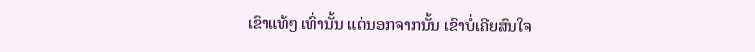ເຂົາແທ້ໆ ເທົ່ານັ້ນ ແຕ່ນອກຈາກນັ້ນ ເຂົາບໍ່ເຄີຍສົນໃຈ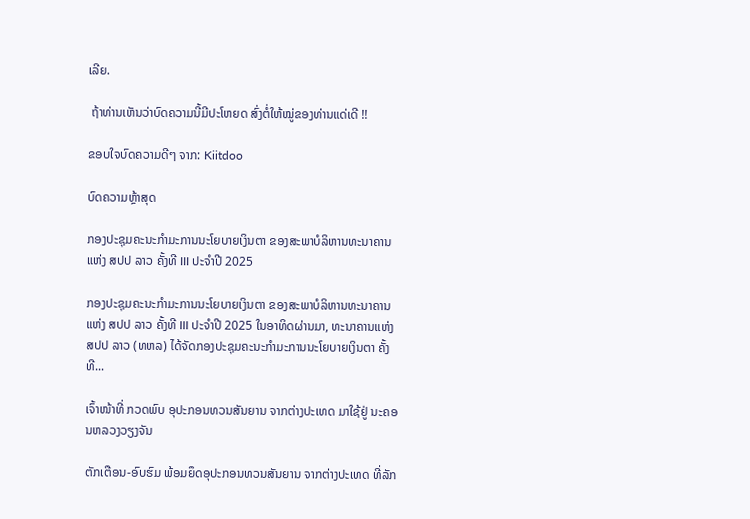ເລີຍ.

 ຖ້າທ່ານເຫັນວ່າບົດຄວາມນີ້ມີປະໂຫຍດ ສົ່ງຕໍ່ໃຫ້ໝູ່ຂອງທ່ານແດ່ເດີ !!

ຂອບໃຈບົດຄວາມດີໆ ຈາກ: Kiitdoo

ບົດຄວາມຫຼ້າສຸດ

ກອງປະຊຸມຄະນະກຳມະການນະໂຍບາຍເງິນຕາ ຂອງສະພາບໍລິຫານທະນາຄານແຫ່ງ ສປປ ລາວ ຄັ້ງທີ III ປະຈຳປີ 2025

ກອງປະຊຸມຄະນະກຳມະການນະໂຍບາຍເງິນຕາ ຂອງສະພາບໍລິຫານທະນາຄານແຫ່ງ ສປປ ລາວ ຄັ້ງທີ III ປະຈຳປີ 2025 ໃນອາທິດຜ່ານມາ, ທະນາຄານແຫ່ງ ສປປ ລາວ (ທຫລ) ໄດ້ຈັດກອງປະຊຸມຄະນະກຳມະການນະໂຍບາຍເງິນຕາ ຄັ້ງທີ...

ເຈົ້າໜ້າທີ່ ກວດພົບ ອຸປະກອນທວນສັນຍານ ຈາກຕ່າງປະເທດ ມາໃຊ້ຢູ່ ນະຄອນຫລວງວຽງຈັນ

ຕັກເຕືອນ-ອົບຮົມ ພ້ອມຍຶດອຸປະກອນທວນສັນຍານ ຈາກຕ່າງປະເທດ ທີ່ລັກ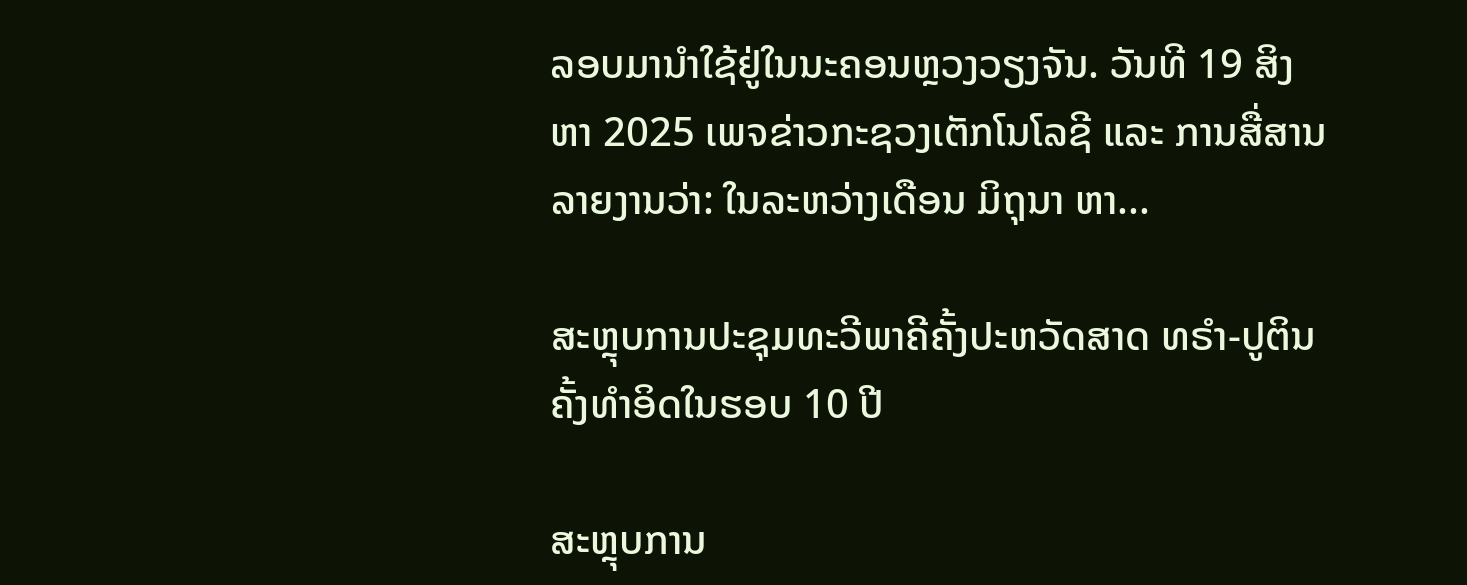ລອບມານຳໃຊ້ຢູ່ໃນນະຄອນຫຼວງວຽງຈັນ. ວັນທີ 19 ສິງຫາ 2025 ເພຈຂ່າວກະຊວງເຕັກໂນໂລຊີ ແລະ ການສື່ສານ ລາຍງານວ່າ: ໃນລະຫວ່າງເດືອນ ມິຖຸນາ ຫາ...

ສະຫຼຸບການປະຊຸມທະວີພາຄີຄັ້ງປະຫວັດສາດ ທຣຳ-ປູຕິນ ຄັ້ງທຳອິດໃນຮອບ 10 ປີ

ສະຫຼຸບການ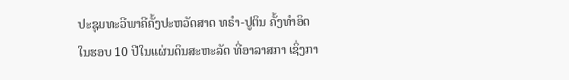ປະຊຸມທະວີພາຄີຄັ້ງປະຫວັດສາດ ທຣຳ-ປູຕິນ ຄັ້ງທຳອິດໃນຮອບ 10 ປີໃນແຜ່ນດິນສະຫະລັດ ທີ່ອາລາສກາ ເຊິ່ງກາ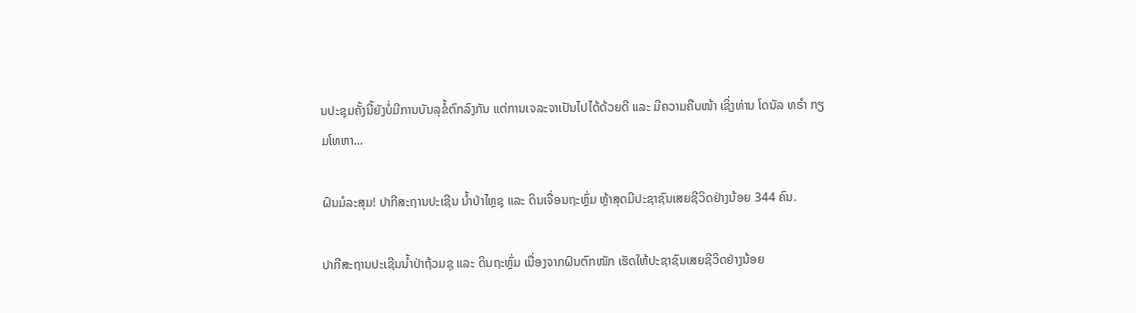ນປະຊຸມຄັ້ງນີ້ຍັງບໍ່ມີການບັນລຸຂໍ້ຕົກລົງກັນ ແຕ່ການເຈລະຈາເປັນໄປໄດ້ດ້ວຍດີ ແລະ ມີຄວາມຄືບໜ້າ ເຊິ່ງທ່ານ ໂດນັລ ທຣຳ ກຽມໂທຫາ...

ຝົນມໍລະສຸມ! ປາກີສະຖານປະເຊີນ ນ້ຳປ່າໄຫຼຊຸ ແລະ ດິນເຈື່ອນຖະຫຼົ່ມ ຫຼ້າສຸດມີປະຊາຊົນເສຍຊີວິດຢ່າງນ້ອຍ 344 ຄົນ.

ປາກີສະຖານປະເຊີນນ້ຳປ່າຖ້ວມຊຸ ແລະ ດິນຖະຫຼົ່ມ ເນື່ອງຈາກຝົນຕົກໜັກ ເຮັດໃຫ້ປະຊາຊົນເສຍຊີວິດຢ່າງນ້ອຍ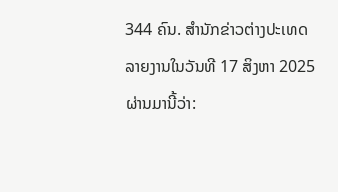344 ຄົນ. ສຳນັກຂ່າວຕ່າງປະເທດລາຍງານໃນວັນທີ 17 ສິງຫາ 2025 ຜ່ານມານີ້ວ່າ: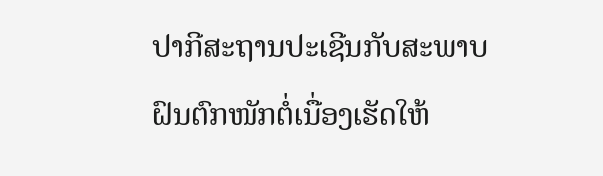ປາກີສະຖານປະເຊີນກັບສະພາບຝົນຕົກໜັກຕໍ່ເນື່ອງເຮັດໃຫ້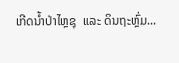ເກີດນ້ຳປ່າໄຫຼຊຸ  ແລະ ດິນຖະຫຼົ່ມ...